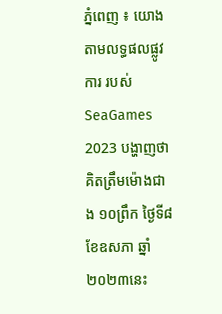ភ្នំពេញ ៖ យោងតាមលទ្ធផលផ្លូវការ របស់ SeaGames 2023 បង្ហាញថា គិតត្រឹមម៉ោងជាង ១០ព្រឹក ថ្ងៃទី៨ ខែឧសភា ឆ្នាំ២០២៣នេះ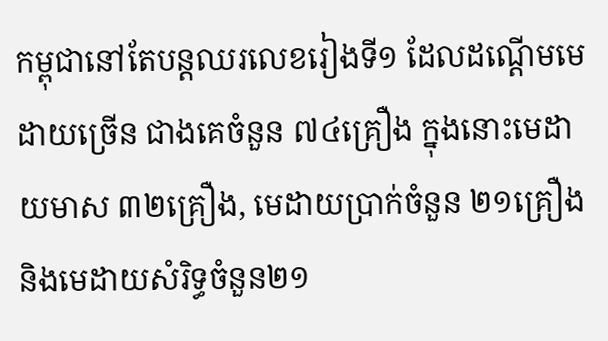កម្ពុជានៅតែបន្ដឈរលេខរៀងទី១ ដែលដណ្ដើមមេដាយច្រើន ជាងគេចំនួន ៧៤គ្រឿង ក្នុងនោះមេដាយមាស ៣២គ្រឿង, មេដាយប្រាក់ចំនួន ២១គ្រឿង និងមេដាយសំរិទ្ធចំនួន២១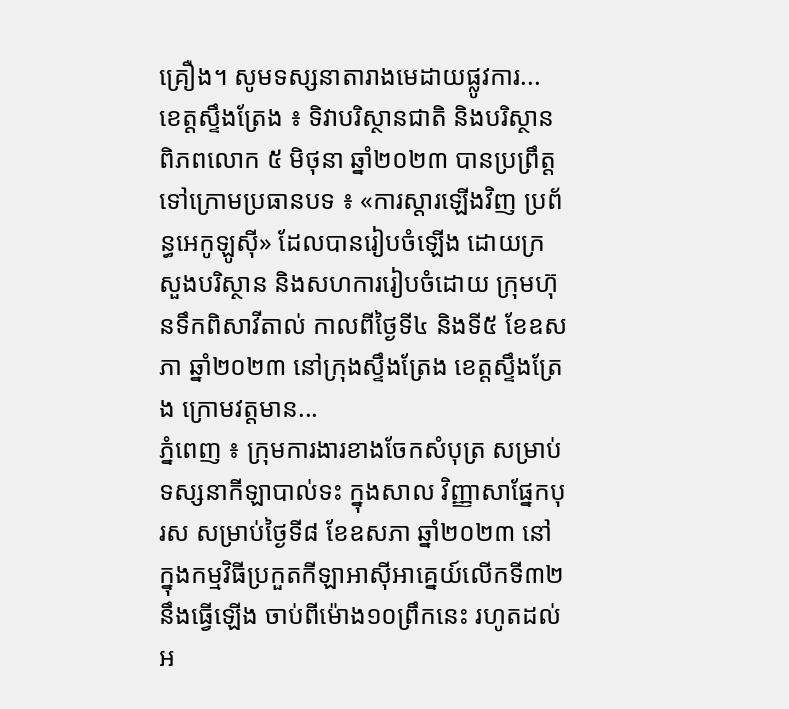គ្រឿង។ សូមទស្សនាតារាងមេដាយផ្លូវការ...
ខេត្តស្ទឹងត្រែង ៖ ទិវាបរិស្ថានជាតិ និងបរិស្ថានពិភពលោក ៥ មិថុនា ឆ្នាំ២០២៣ បានប្រព្រឹត្តទៅក្រោមប្រធានបទ ៖ «ការស្តារឡើងវិញ ប្រព័ន្ធអេកូឡូស៊ី» ដែលបានរៀបចំឡើង ដោយក្រសួងបរិស្ថាន និងសហការរៀបចំដោយ ក្រុមហ៊ុនទឹកពិសាវីតាល់ កាលពីថ្ងៃទី៤ និងទី៥ ខែឧសភា ឆ្នាំ២០២៣ នៅក្រុងស្ទឹងត្រែង ខេត្តស្ទឹងត្រែង ក្រោមវត្តមាន...
ភ្នំពេញ ៖ ក្រុមការងារខាងចែកសំបុត្រ សម្រាប់ទស្សនាកីឡាបាល់ទះ ក្នុងសាល វិញ្ញាសាផ្នែកបុរស សម្រាប់ថ្ងៃទី៨ ខែឧសភា ឆ្នាំ២០២៣ នៅក្នុងកម្មវិធីប្រកួតកីឡាអាស៊ីអាគ្នេយ៍លើកទី៣២ នឹងធ្វើឡើង ចាប់ពីម៉ោង១០ព្រឹកនេះ រហូតដល់អ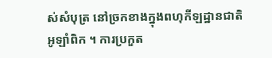ស់សំបុត្រ នៅច្រកខាងក្នុងពហុកីឡដ្ឋានជាតិអូឡាំពិក ។ ការប្រកួត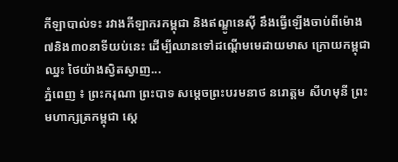កីឡាបាល់ទះ រវាងកីឡាករកម្ពុជា និងឥណ្ឌូនេស៊ី នឹងធ្វើឡើងចាប់ពីម៉ោង៧និង៣០នាទីយប់នេះ ដើម្បីឈានទៅដណ្តើមមេដាយមាស ក្រោយកម្ពុជាឈ្នះ ថៃយ៉ាងស្វិតស្វាញ...
ភ្នំពេញ ៖ ព្រះករុណា ព្រះបាទ សម្ដេចព្រះបរមនាថ នរោត្ដម សីហមុនី ព្រះមហាក្សត្រកម្ពុជា ស្តេ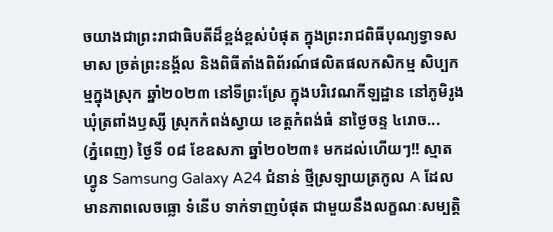ចយាងជាព្រះរាជាធិបតីដ៏ខ្ពង់ខ្ពស់បំផុត ក្នុងព្រះរាជពិធីបុណ្យទ្វាទសមាស ច្រត់ព្រះនង្គ័ល និងពិធីតាំងពិព័រណ៍ផលិតផលកសិកម្ម សិប្បកម្មក្នុងស្រុក ឆ្នាំ២០២៣ នៅទីព្រះស្រែ ក្នុងបរិវេណកីឡដ្ឋាន នៅភូមិរូង ឃុំត្រពាំងឫស្សី ស្រុកកំពង់ស្វាយ ខេត្តកំពង់ធំ នាថ្ងៃចន្ទ ៤រោច...
(ភ្នំពេញ) ថ្ងៃទី ០៨ ខែឧសភា ឆ្នាំ២០២៣៖ មកដល់ហើយៗ!! ស្មាតហ្វូន Samsung Galaxy A24 ជំនាន់ ថ្មីស្រឡាយត្រកូល A ដែលមានភាពលេចធ្លោ ទំនើប ទាក់ទាញបំផុត ជាមួយនឹងលក្ខណៈសម្បត្តិ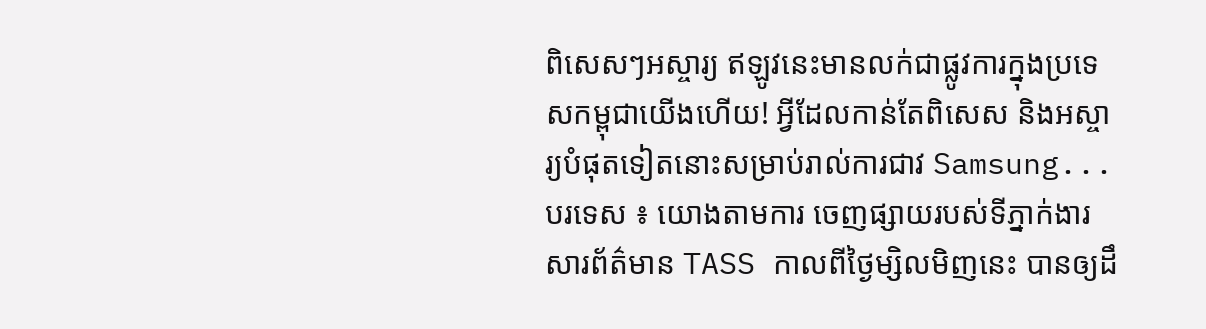ពិសេសៗអស្ចារ្យ ឥឡូវនេះមានលក់ជាផ្លូវការក្នុងប្រទេសកម្ពុជាយើងហើយ! អ្វីដែលកាន់តែពិសេស និងអស្ចារ្យបំផុតទៀតនោះសម្រាប់រាល់ការជាវ Samsung...
បរទេស ៖ យោងតាមការ ចេញផ្សាយរបស់ទីភ្នាក់ងារ សារព័ត៌មាន TASS កាលពីថ្ងៃម្សិលមិញនេះ បានឲ្យដឹ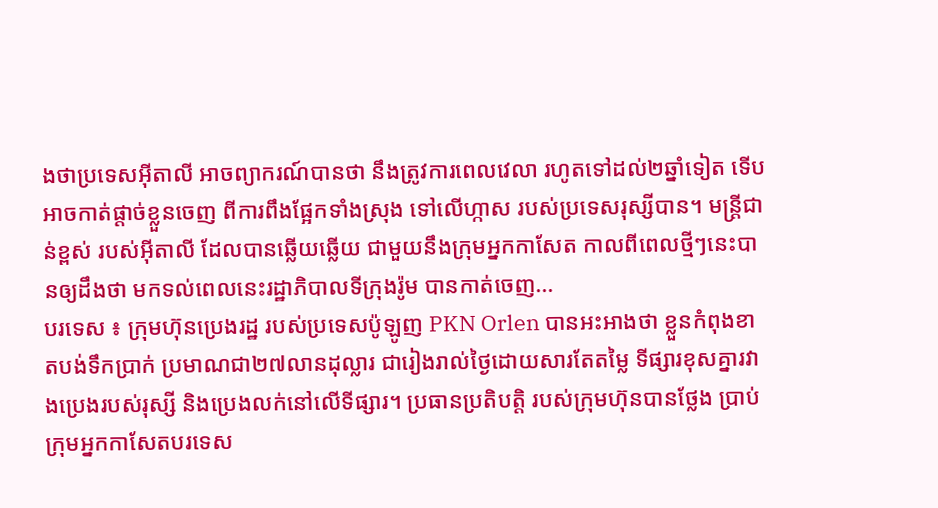ងថាប្រទេសអ៊ីតាលី អាចព្យាករណ៍បានថា នឹងត្រូវការពេលវេលា រហូតទៅដល់២ឆ្នាំទៀត ទើបអាចកាត់ផ្តាច់ខ្លួនចេញ ពីការពឹងផ្អែកទាំងស្រុង ទៅលើហ្កាស របស់ប្រទេសរុស្សីបាន។ មន្ត្រីជាន់ខ្ពស់ របស់អ៊ីតាលី ដែលបានឆ្លើយឆ្លើយ ជាមួយនឹងក្រុមអ្នកកាសែត កាលពីពេលថ្មីៗនេះបានឲ្យដឹងថា មកទល់ពេលនេះរដ្ឋាភិបាលទីក្រុងរ៉ូម បានកាត់ចេញ...
បរទេស ៖ ក្រុមហ៊ុនប្រេងរដ្ឋ របស់ប្រទេសប៉ូឡូញ PKN Orlen បានអះអាងថា ខ្លួនកំពុងខាតបង់ទឹកប្រាក់ ប្រមាណជា២៧លានដុល្លារ ជារៀងរាល់ថ្ងៃដោយសារតែតម្លៃ ទីផ្សារខុសគ្នារវាងប្រេងរបស់រុស្សី និងប្រេងលក់នៅលើទីផ្សារ។ ប្រធានប្រតិបត្តិ របស់ក្រុមហ៊ុនបានថ្លែង ប្រាប់ក្រុមអ្នកកាសែតបរទេស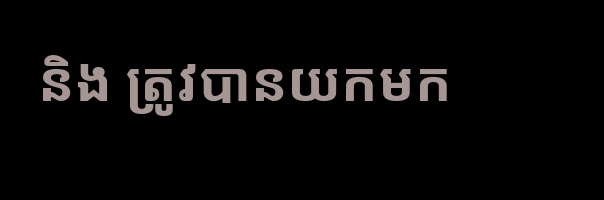និង ត្រូវបានយកមក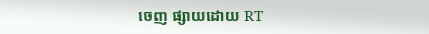ចេញ ផ្សាយដោយ RT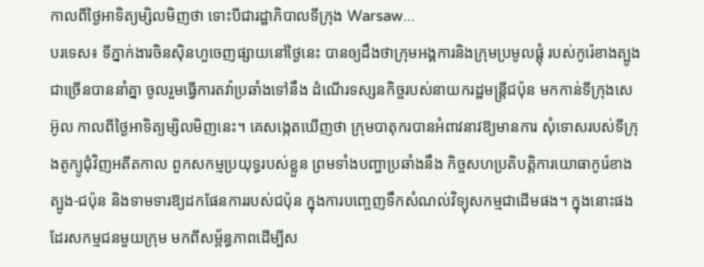កាលពីថ្ងៃអាទិត្យម្សិលមិញថា ទោះបីជារដ្ឋាភិបាលទីក្រុង Warsaw...
បរទេស៖ ទីភ្នាក់ងារចិនស៊ិនហួចេញផ្សាយនៅថ្ងៃនេះ បានឲ្យដឹងថាក្រុមអង្គការនិងក្រុមប្រមូលផ្តុំ របស់កូរ៉េខាងត្បូងជាច្រើនបាននាំគ្នា ចូលរួមធ្វើការតវ៉ាប្រឆាំងទៅនឹង ដំណើរទស្សនកិច្ចរបស់នាយករដ្ឋមន្ត្រីជប៉ុន មកកាន់ទីក្រុងសេអ៊ូល កាលពីថ្ងៃអាទិត្យម្សិលមិញនេះ។ គេសង្កេតឃើញថា ក្រុមបាតុករបានអំពាវនាវឱ្យមានការ សុំទោសរបស់ទីក្រុងតូក្យូជុំវិញអតីតកាល ពួកសកម្មប្រយុទ្ធរបស់ខ្លួន ព្រមទាំងបញ្ហាប្រឆាំងនឹង កិច្ចសហប្រតិបត្តិការយោធាកូរ៉េខាងត្បូង-ជប៉ុន និងទាមទារឱ្យដកផែនការរបស់ជប៉ុន ក្នុងការបញ្ចេញទឹកសំណល់វិទ្យុសកម្មជាដើមផង។ ក្នុងនោះផងដែរសកម្មជនមួយក្រុម មកពីសម្ព័ន្ធភាពដើម្បីស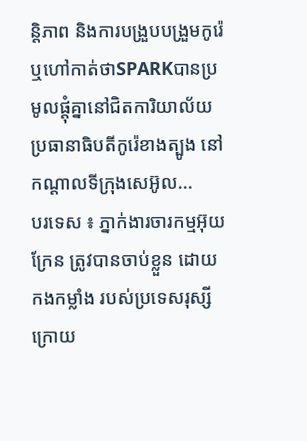ន្តិភាព និងការបង្រួបបង្រួមកូរ៉េ ឬហៅកាត់ថាSPARKបានប្រមូលផ្តុំគ្នានៅជិតការិយាល័យ ប្រធានាធិបតីកូរ៉េខាងត្បូង នៅកណ្តាលទីក្រុងសេអ៊ូល...
បរទេស ៖ ភ្នាក់ងារចារកម្មអ៊ុយក្រែន ត្រូវបានចាប់ខ្លួន ដោយកងកម្លាំង របស់ប្រទេសរុស្សី ក្រោយ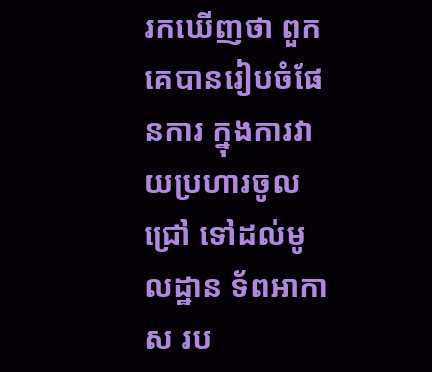រកឃើញថា ពួកគេបានរៀបចំផែនការ ក្នុងការវាយប្រហារចូលជ្រៅ ទៅដល់មូលដ្ឋាន ទ័ពអាកាស រប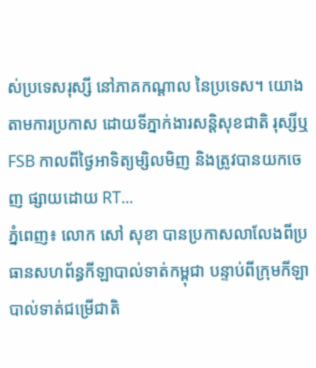ស់ប្រទេសរុស្សី នៅភាគកណ្តាល នៃប្រទេស។ យោងតាមការប្រកាស ដោយទីភ្នាក់ងារសន្តិសុខជាតិ រុស្សីឬ FSB កាលពីថ្ងៃអាទិត្យម្សិលមិញ និងត្រូវបានយកចេញ ផ្សាយដោយ RT...
ភ្នំពេញ៖ លោក សៅ សុខា បានប្រកាសលាលែងពីប្រធានសហព័ន្ធកីឡាបាល់ទាត់កម្ពុជា បន្ទាប់ពីក្រុមកីឡាបាល់ទាត់ជម្រើជាតិ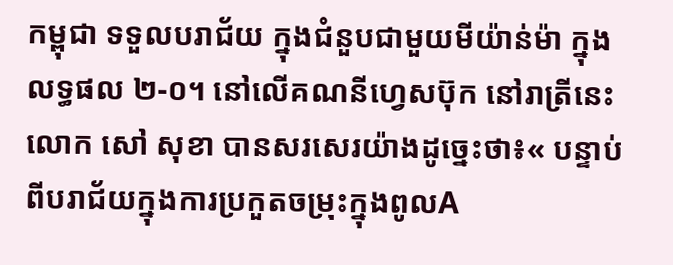កម្ពុជា ទទួលបរាជ័យ ក្នុងជំនួបជាមួយមីយ៉ាន់ម៉ា ក្នុងលទ្ធផល ២-០។ នៅលើគណនីហ្វេសប៊ុក នៅរាត្រីនេះ លោក សៅ សុខា បានសរសេរយ៉ាងដូច្នេះថា៖« បន្ទាប់ពីបរាជ័យក្នុងការប្រកួតចម្រុះក្នុងពូលA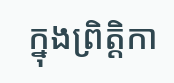ក្នុងព្រិត្តិកា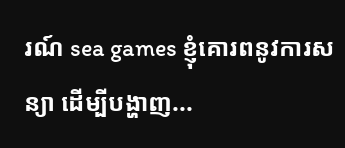រណ៍ sea games ខ្ញុំគោរពនូវការសន្យា ដើម្បីបង្ហាញ...